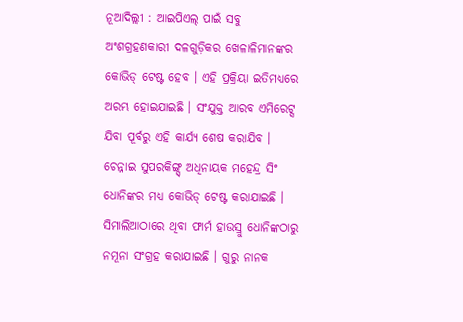ନୂଆଦିଲ୍ଲୀ : ଆଇପିଏଲ୍ ପାଇଁ ସବୁ ଅଂଶଗ୍ରହଣକାରୀ ଦଳଗୁଡ଼ିକର ଖେଳାଳିମାନଙ୍କର କୋଭିଡ୍ ଟେଷ୍ଟ ହେବ । ଏହି ପ୍ରକ୍ରିୟା ଇତିମଧ୍ୟରେ ଅରମ୍ଭ ହୋଇଯାଇଛି । ସଂଯୁକ୍ତ ଆରବ ଏମିରେଟ୍ସ ଯିବା ପୂର୍ବରୁ ଏହି କାର୍ଯ୍ୟ ଶେଷ କରାଯିବ । ଚେନ୍ନାଇ ସୁପରକିଙ୍ଗ୍ସ୍ ଅଧିନାୟକ ମହେନ୍ଦ୍ର ସିଂ ଧୋନିଙ୍କର ମଧ୍ୟ କୋଭିଡ୍ ଟେଷ୍ଟ କରାଯାଇଛି । ସିମାଲିଆଠାରେ ଥିବା ଫାର୍ମ ହାଉସ୍ରୁ ଧୋନିଙ୍କଠାରୁ ନମୂନା ସଂଗ୍ରହ କରାଯାଇଛି । ଗୁରୁ ନାନକ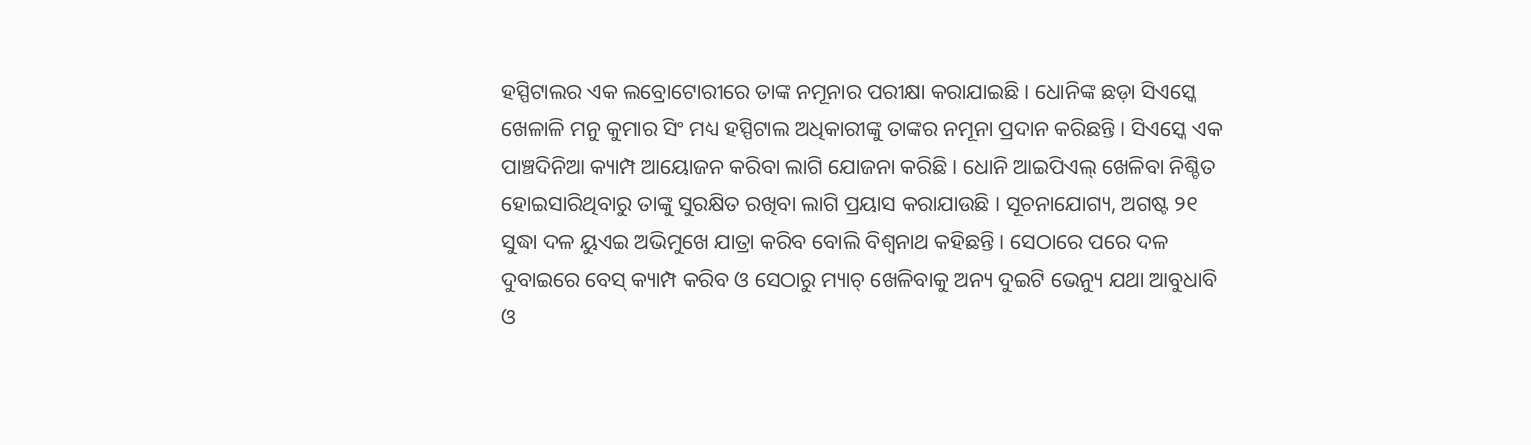ହସ୍ପିଟାଲର ଏକ ଲବ୍ରୋଟୋରୀରେ ତାଙ୍କ ନମୂନାର ପରୀକ୍ଷା କରାଯାଇଛି । ଧୋନିଙ୍କ ଛଡ଼ା ସିଏସ୍କେ ଖେଳାଳି ମନୁ କୁମାର ସିଂ ମଧ୍ୟ ହସ୍ପିଟାଲ ଅଧିକାରୀଙ୍କୁ ତାଙ୍କର ନମୂନା ପ୍ରଦାନ କରିଛନ୍ତି । ସିଏସ୍କେ ଏକ ପାଞ୍ଚଦିନିଆ କ୍ୟାମ୍ପ ଆୟୋଜନ କରିବା ଲାଗି ଯୋଜନା କରିଛି । ଧୋନି ଆଇପିଏଲ୍ ଖେଳିବା ନିଶ୍ଚିତ ହୋଇସାରିଥିବାରୁ ତାଙ୍କୁ ସୁରକ୍ଷିତ ରଖିବା ଲାଗି ପ୍ରୟାସ କରାଯାଉଛି । ସୂଚନାଯୋଗ୍ୟ, ଅଗଷ୍ଟ ୨୧ ସୁଦ୍ଧା ଦଳ ୟୁଏଇ ଅଭିମୁଖେ ଯାତ୍ରା କରିବ ବୋଲି ବିଶ୍ୱନାଥ କହିଛନ୍ତି । ସେଠାରେ ପରେ ଦଳ ଦୁବାଇରେ ବେସ୍ କ୍ୟାମ୍ପ କରିବ ଓ ସେଠାରୁ ମ୍ୟାଚ୍ ଖେଳିବାକୁ ଅନ୍ୟ ଦୁଇଟି ଭେନ୍ୟୁ ଯଥା ଆବୁଧାବି ଓ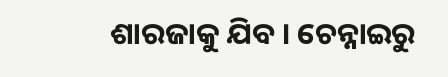ଶାରଜାକୁ ଯିବ । ଚେନ୍ନାଇରୁ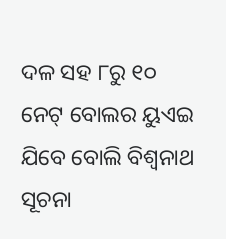ଦଳ ସହ ୮ରୁ ୧୦ ନେଟ୍ ବୋଲର ୟୁଏଇ ଯିବେ ବୋଲି ବିଶ୍ୱନାଥ ସୂଚନା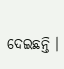ଦେଇଛନ୍ତି ।